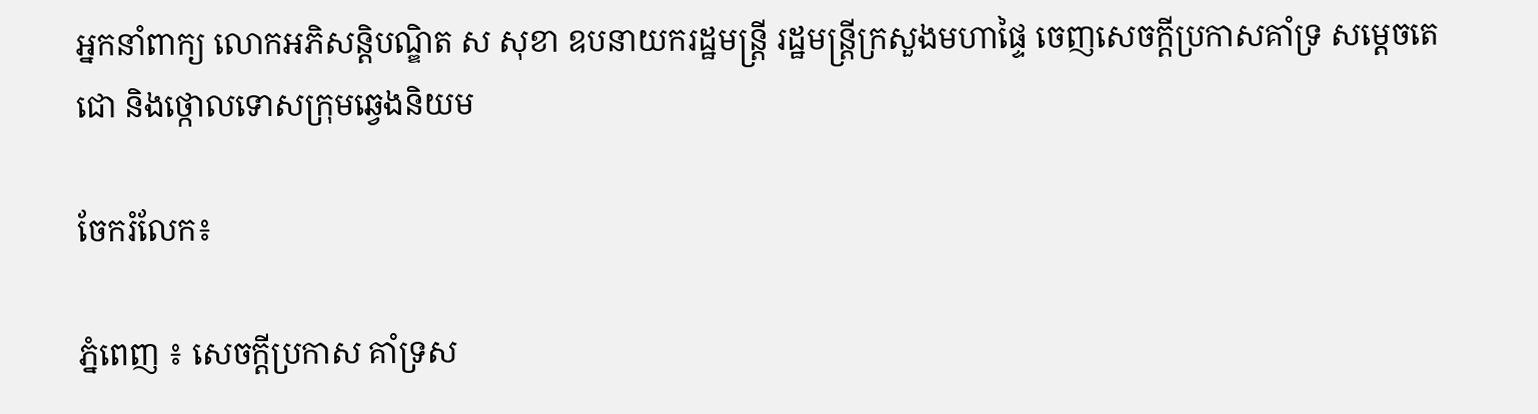អ្នកនាំពាក្យ លោកអភិសន្តិបណ្ឌិត ស សុខា ឧបនាយករដ្ឋមន្រ្តី រដ្ឋមន្រ្តីក្រសួងមហាផ្ទៃ ចេញសេចក្ដីប្រកាសគាំទ្រ សម្ដេចតេជោ និងថ្កោលទោសក្រុមឆ្វេងនិយម

ចែករំលែក៖

ភ្នំពេញ ៖ សេចក្តីប្រកាស គាំទ្រស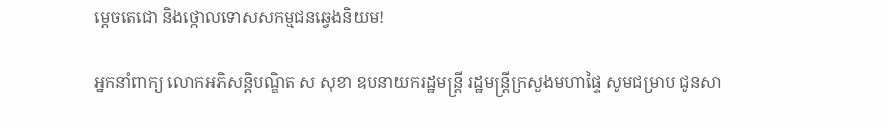ម្តេចតេជោ និងថ្កោលទោសសកម្មជនឆ្វេងនិយម!

អ្នកនាំពាក្យ លោកអភិសន្តិបណ្ឌិត ស សុខា ឧបនាយករដ្ឋមន្ត្រី រដ្ឋមន្ត្រីក្រសួងមហាផ្ទៃ សូមជម្រាប ជូនសា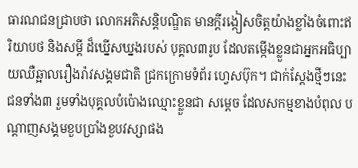ធារណជនជ្រាបថា លោកអភិសន្តិបណ្ឌិត មានក្តីរង្កៀសចិត្តយ៉ាងខ្លាំងចំពោះឥរិយាបថ និងសម្តី ដ៏ឃ្នើសឃ្នងរបស់ បុគ្គល៣រូប ដែលតម្កើងខ្លួនជាអ្នកអធិប្បាយឈឺឆ្អាលរឿងរ៉ាវសង្គមជាតិ ជ្រកក្រោមទំព័រ ហ្វេសប៊ុក។ ជាក់ស្តែងថ្មីៗនេះ ជនទាំង៣ រួមទាំងបុគ្គលបំប៉ោងឈ្មោះខ្លួនជា សម្តេច ដែលសកម្មខាងបំពុល បណ្តាញសង្គមខួបប្រាំងខួបវស្សាផង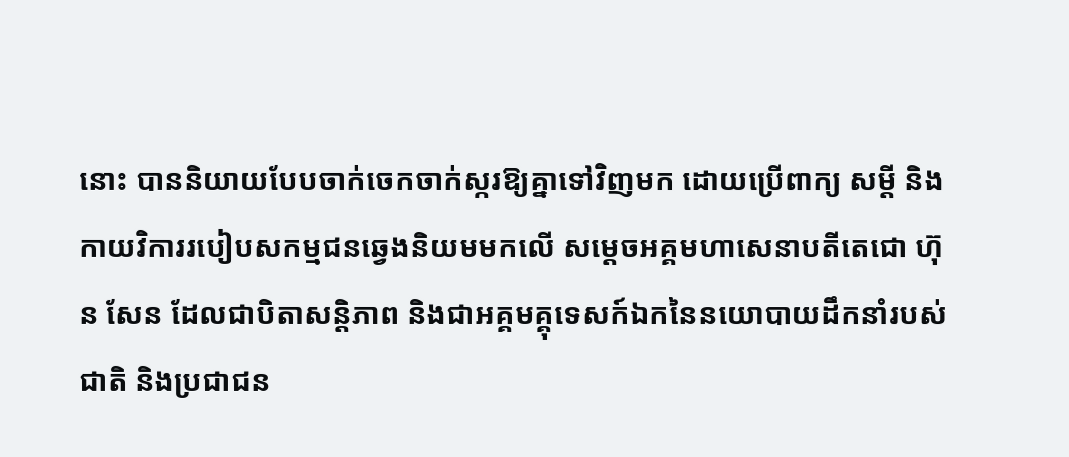នោះ បាននិយាយបែបចាក់ចេកចាក់ស្ករឱ្យគ្នាទៅវិញមក ដោយប្រើពាក្យ សម្តី និងកាយវិការរបៀបសកម្មជនឆ្វេងនិយមមកលើ សម្តេចអគ្គមហាសេនាបតីតេជោ ហ៊ុន សែន ដែលជាបិតាសន្តិភាព និងជាអគ្គមគ្គុទេសក៍ឯកនៃនយោបាយដឹកនាំរបស់ជាតិ និងប្រជាជន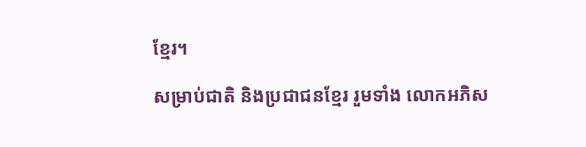ខ្មែរ។

សម្រាប់ជាតិ និងប្រជាជនខ្មែរ រួមទាំង លោកអភិស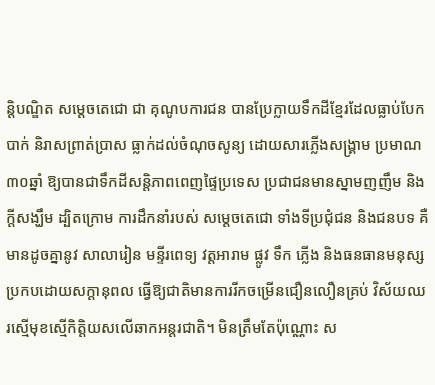ន្តិបណ្ឌិត សម្តេចតេជោ ជា គុណូបការជន បានប្រែក្លាយទឹកដីខ្មែរដែលធ្លាប់បែកបាក់ និរាសព្រាត់ប្រាស ធ្លាក់ដល់ចំណុចសូន្យ ដោយសារភ្លើងសង្គ្រាម ប្រមាណ៣០ឆ្នាំ ឱ្យបានជាទឹកដីសន្តិភាពពេញផ្ទៃប្រទេស ប្រជាជនមានស្នាមញញឹម និងក្តីសង្ឃឹម ដ្បិតក្រោម ការដឹកនាំរបស់ សម្តេចតេជោ ទាំងទីប្រជុំជន និងជនបទ គឺមានដូចគ្នានូវ សាលារៀន មន្ទីរពេទ្យ វត្តអារាម ផ្លូវ ទឹក ភ្លើង និងធនធានមនុស្សប្រកបដោយសក្តានុពល ធ្វើឱ្យជាតិមានការរីកចម្រើនជឿនលឿនគ្រប់ វិស័យឈរស្មើមុខស្មើកិត្តិយសលើឆាកអន្តរជាតិ។ មិនត្រឹមតែប៉ុណ្ណោះ ស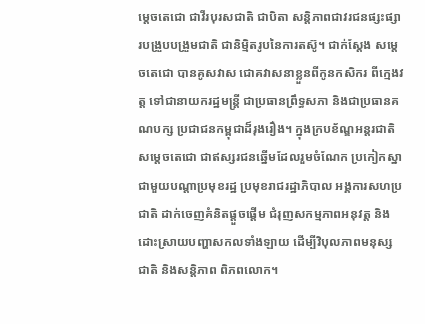ម្តេចតេជោ ជាវីរបុរសជាតិ ជាបិតា សន្តិភាពជាវរជនផ្សះផ្សារបង្រួបបង្រួមជាតិ ជានិម្មិតរូបនៃការតស៊ូ។ ជាក់ស្តែង សម្តេចតេជោ បានគូសវាស ជោគវាសនាខ្លួនពីកូនកសិករ ពីក្មេងវត្ត ទៅជានាយករដ្ឋមន្ត្រី ជាប្រធានព្រឹទ្ធសភា និងជាប្រធានគណបក្ស ប្រជាជនកម្ពុជាដ៏រុងរឿង។ ក្នុងក្របខ័ណ្ឌអន្តរជាតិ សម្តេចតេជោ ជាឥស្សរជនឆ្នើមដែលរួមចំណែក ប្រកៀកស្នាជាមួយបណ្តាប្រមុខរដ្ឋ ប្រមុខរាជរដ្ឋាភិបាល អង្គការសហប្រជាតិ ដាក់ចេញគំនិតផ្តួចផ្តើម ជំរុញសកម្មភាពអនុវត្ត និងដោះស្រាយបញ្ហាសកលទាំងឡាយ ដើម្បីវិបុលភាពមនុស្សជាតិ និងសន្តិភាព ពិភពលោក។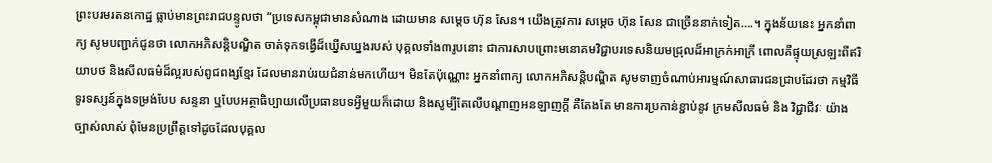ព្រះបរមរតនកោដ្ឋ ធ្លាប់មានព្រះរាជបន្ទូលថា “ប្រទេសកម្ពុជាមានសំណាង ដោយមាន សម្តេច ហ៊ុន សែន។ យើងត្រូវការ សម្តេច ហ៊ុន សែន ជាច្រើននាក់ទៀត….។ ក្នុងន័យនេះ អ្នកនាំពាក្យ សូមបញ្ជាក់ជូនថា លោកអភិសន្តិបណ្ឌិត ចាត់ទុកទង្វើដ៏ឃ្នើសឃ្នងរបស់ បុគ្គលទាំង៣រូបនោះ ជាការសាបព្រោះមនោគមវិជ្ជាបរទេសនិយមជ្រុលដ៏អាក្រក់អាក្រី ពោលគឺផ្ទុយស្រឡះពីឥរិយាបថ និងសីលធម៌ដ៏ល្អរបស់ពូជពង្សខ្មែរ ដែលមានរាប់រយជំនាន់មកហើយ។ មិនតែប៉ុណ្ណោះ អ្នកនាំពាក្យ លោកអភិសន្តិបណ្ឌិត សូមទាញចំណាប់អារម្មណ៍សាធារជនជ្រាបដែរថា កម្មវិធីទូរទស្សន៍ក្នុងទម្រង់បែប សន្ទនា ឬបែបអត្ថាធិប្បាយលើប្រធានបទអ្វីមួយក៏ដោយ និងសូម្បីតែលើបណ្តាញអនឡាញក្តី គឺតែងតែ មានការប្រកាន់ខ្ជាប់នូវ ក្រមសីលធម៌ និង វិជ្ជាជីវៈ យ៉ាងច្បាស់លាស់ ពុំមែនប្រព្រឹត្តទៅដូចដែលបុគ្គល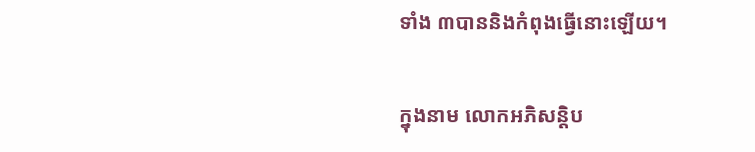ទាំង ៣បាននិងកំពុងធ្វើនោះឡើយ។

ក្នុងនាម លោកអភិសន្តិប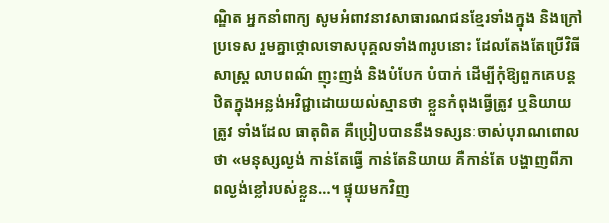ណ្ឌិត អ្នកនាំពាក្យ សូមអំពាវនាវសាធារណជនខ្មែរទាំងក្នុង និងក្រៅ ប្រទេស រួមគ្នាថ្កោលទោសបុគ្គលទាំង៣រូបនោះ ដែលតែងតែប្រើវិធីសាស្ត្រ លាបពណ៌ ញុះញង់ និងបំបែក បំបាក់ ដើម្បីកុំឱ្យពួកគេបន្តឋិតក្នុងអន្លង់អវិជ្ជាដោយយល់ស្មានថា ខ្លួនកំពុងធ្វើត្រូវ ឬនិយាយត្រូវ ទាំងដែល ធាតុពិត គឺប្រៀបបាននឹងទស្សនៈចាស់បុរាណពោលថា «មនុស្សល្ងង់ កាន់តែធ្វើ កាន់តែនិយាយ គឺកាន់តែ បង្ហាញពីភាពល្ងង់ខ្លៅរបស់ខ្លួន…។ ផ្ទុយមកវិញ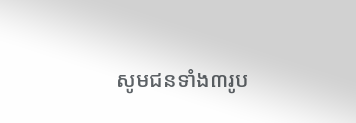សូមជនទាំង៣រូប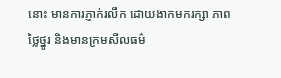នោះ មានការភ្ញាក់រលឹក ដោយងាកមករក្សា ភាពថ្លៃថ្នូរ និងមានក្រមសីលធម៌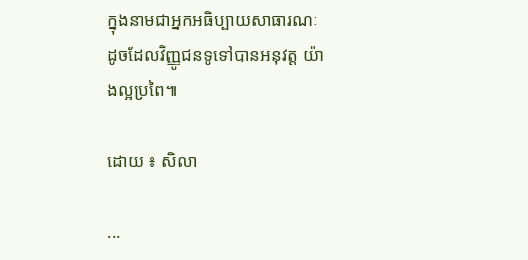ក្នុងនាមជាអ្នកអធិប្បាយសាធារណៈ ដូចដែលវិញ្ញូជនទូទៅបានអនុវត្ត យ៉ាងល្អប្រពៃ៕

ដោយ ៖ សិលា

...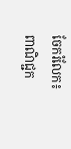ចែករំលែក៖
ពាណិជ្ជក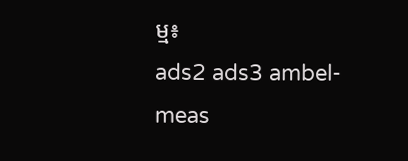ម្ម៖
ads2 ads3 ambel-meas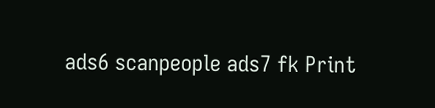ads6 scanpeople ads7 fk Print